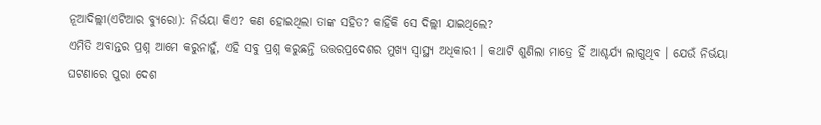ନୂଆଦିଲ୍ଲୀ(ଏଟିଆର ବ୍ୟୁରୋ): ନିର୍ଭୟା କିଏ? କଣ ହୋଇଥିଲା ତାଙ୍କ ସହିତ? କାହିଁକି ସେ ଦିଲ୍ଲୀ ଯାଇଥିଲେ?
ଏମିତି ଅବାନ୍ତର ପ୍ରଶ୍ନ ଆମେ କରୁନାହୁଁ, ଏହି ସବୁ ପ୍ରଶ୍ନ କରୁଛନ୍ତି ଉତ୍ତରପ୍ରଦେଶର ମୁଖ୍ୟ ସ୍ୱାସ୍ଥ୍ୟ ଅଧିକାରୀ । କଥାଟି ଶୁଣିଲା ମାତ୍ରେ ହିଁ ଆଶ୍ଚର୍ଯ୍ୟ ଲାଗୁଥିବ । ଯେଉଁ ନିର୍ଭୟା ଘଟଣାରେ ପୁରା ଦେଶ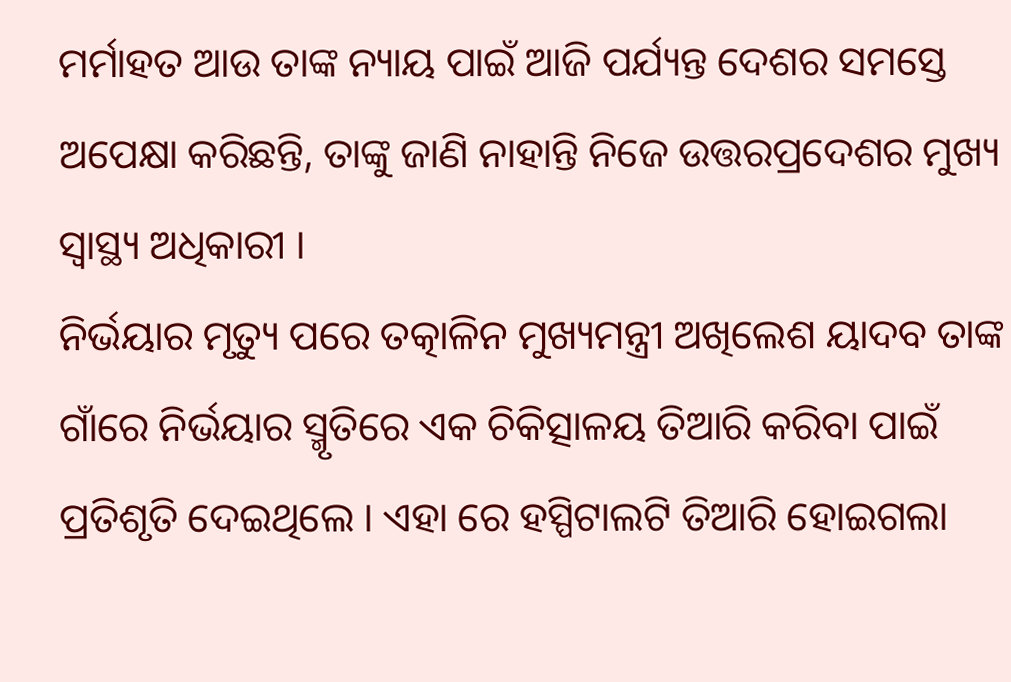ମର୍ମାହତ ଆଉ ତାଙ୍କ ନ୍ୟାୟ ପାଇଁ ଆଜି ପର୍ଯ୍ୟନ୍ତ ଦେଶର ସମସ୍ତେ ଅପେକ୍ଷା କରିଛନ୍ତି, ତାଙ୍କୁ ଜାଣି ନାହାନ୍ତି ନିଜେ ଉତ୍ତରପ୍ରଦେଶର ମୁଖ୍ୟ ସ୍ୱାସ୍ଥ୍ୟ ଅଧିକାରୀ ।
ନିର୍ଭୟାର ମୃତ୍ୟୁ ପରେ ତତ୍କାଳିନ ମୁଖ୍ୟମନ୍ତ୍ରୀ ଅଖିଲେଶ ୟାଦବ ତାଙ୍କ ଗାଁରେ ନିର୍ଭୟାର ସ୍ମୃତିରେ ଏକ ଚିକିତ୍ସାଳୟ ତିଆରି କରିବା ପାଇଁ ପ୍ରତିଶୃତି ଦେଇଥିଲେ । ଏହା ରେ ହସ୍ପିଟାଲଟି ତିଆରି ହୋଇଗଲା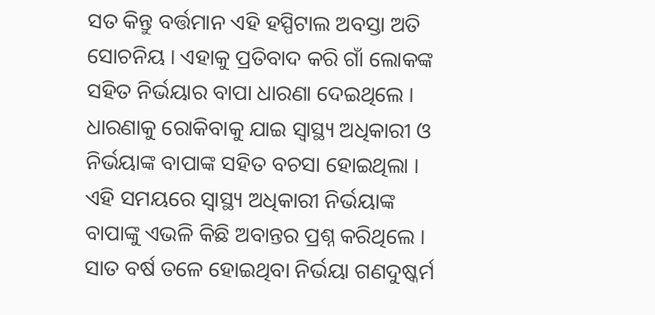ସତ କିନ୍ତୁ ବର୍ତ୍ତମାନ ଏହି ହସ୍ପିଟାଲ ଅବସ୍ତା ଅତି ସୋଚନିୟ । ଏହାକୁ ପ୍ରତିବାଦ କରି ଗାଁ ଲୋକଙ୍କ ସହିତ ନିର୍ଭୟାର ବାପା ଧାରଣା ଦେଇଥିଲେ । ଧାରଣାକୁ ରୋକିବାକୁ ଯାଇ ସ୍ୱାସ୍ଥ୍ୟ ଅଧିକାରୀ ଓ ନିର୍ଭୟାଙ୍କ ବାପାଙ୍କ ସହିତ ବଚସା ହୋଇଥିଲା । ଏହି ସମୟରେ ସ୍ୱାସ୍ଥ୍ୟ ଅଧିକାରୀ ନିର୍ଭୟାଙ୍କ ବାପାଙ୍କୁ ଏଭଳି କିଛି ଅବାନ୍ତର ପ୍ରଶ୍ନ କରିଥିଲେ ।
ସାତ ବର୍ଷ ତଳେ ହୋଇଥିବା ନିର୍ଭୟା ଗଣଦୁଷ୍କର୍ମ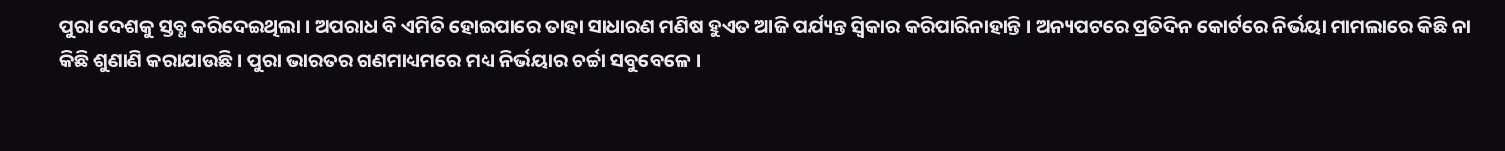ପୁରା ଦେଶକୁ ସ୍ତବ୍ଧ କରିଦେଇଥିଲା । ଅପରାଧ ବି ଏମିତି ହୋଇପାରେ ତାହା ସାଧାରଣ ମଣିଷ ହୁଏତ ଆଜି ପର୍ଯ୍ୟନ୍ତ ସ୍ୱିକାର କରିପାରିନାହାନ୍ତି । ଅନ୍ୟପଟରେ ପ୍ରତିଦିନ କୋର୍ଟରେ ନିର୍ଭୟା ମାମଲାରେ କିଛି ନା କିଛି ଶୁଣାଣି କରାଯାଉଛି । ପୁରା ଭାରତର ଗଣମାଧ୍ୟମରେ ମଧ୍ୟ ନିର୍ଭୟାର ଚର୍ଚ୍ଚା ସବୁବେଳେ ।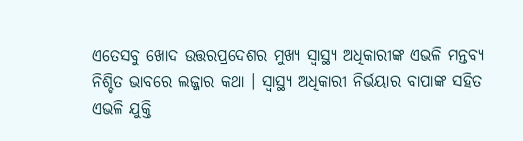ଏତେସବୁ ଖୋଦ ଉତ୍ତରପ୍ରଦେଶର ମୁଖ୍ୟ ସ୍ୱାସ୍ଥ୍ୟ ଅଧିକାରୀଙ୍କ ଏଭଳି ମନ୍ତବ୍ୟ ନିଶ୍ଚିତ ଭାବରେ ଲଜ୍ଜାର କଥା । ସ୍ୱାସ୍ଥ୍ୟ ଅଧିକାରୀ ନିର୍ଭୟାର ବାପାଙ୍କ ସହିତ ଏଭଳି ଯୁକ୍ତି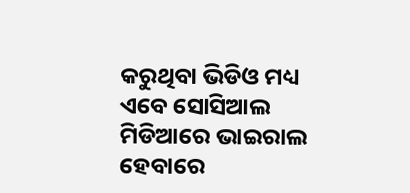କରୁଥିବା ଭିଡିଓ ମଧ୍ୟ ଏବେ ସୋସିଆଲ ମିଡିଆରେ ଭାଇରାଲ ହେବାରେ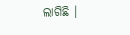ଲାଗିଛି ।